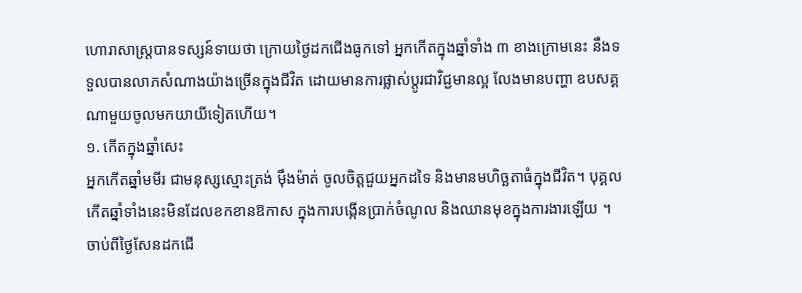ហោរាសាស្ត្របានទស្សន៍ទាយថា ក្រោយថ្ងៃដកជើងធូកទៅ អ្នកកើតក្នុងឆ្នាំទាំង ៣ ខាងក្រោមនេះ នឹងទទួលបានលាភសំណាងយ៉ាងច្រើនក្នុងជីវិត ដោយមានការផ្លាស់ប្តូរជាវិជ្ជមានល្អ លែងមានបញ្ហា ឧបសគ្គណាមួយចូលមកយាយីទៀតហើយ។
១. កើតក្នុងឆ្នាំសេះ
អ្នកកើតឆ្នាំមមីរ ជាមនុស្សស្មោះត្រង់ ម៉ឹងម៉ាត់ ចូលចិត្តជួយអ្នកដទៃ និងមានមហិច្ឆតាធំក្នុងជីវិត។ បុគ្គលកើតឆ្នាំទាំងនេះមិនដែលខកខានឱកាស ក្នុងការបង្កើនប្រាក់ចំណូល និងឈានមុខក្នុងការងារឡើយ ។
ចាប់ពីថ្ងៃសែនដកជើ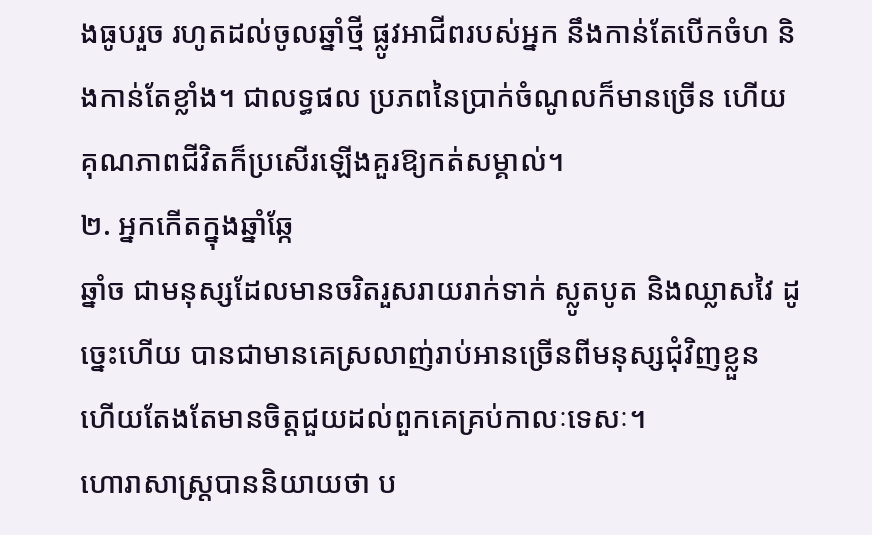ងធូបរួច រហូតដល់ចូលឆ្នាំថ្មី ផ្លូវអាជីពរបស់អ្នក នឹងកាន់តែបើកចំហ និងកាន់តែខ្លាំង។ ជាលទ្ធផល ប្រភពនៃប្រាក់ចំណូលក៏មានច្រើន ហើយគុណភាពជីវិតក៏ប្រសើរឡើងគួរឱ្យកត់សម្គាល់។
២. អ្នកកើតក្នុងឆ្នាំឆ្កែ
ឆ្នាំច ជាមនុស្សដែលមានចរិតរួសរាយរាក់ទាក់ ស្លូតបូត និងឈ្លាសវៃ ដូច្នេះហើយ បានជាមានគេស្រលាញ់រាប់អានច្រើនពីមនុស្សជុំវិញខ្លួន ហើយតែងតែមានចិត្តជួយដល់ពួកគេគ្រប់កាលៈទេសៈ។
ហោរាសាស្ត្របាននិយាយថា ប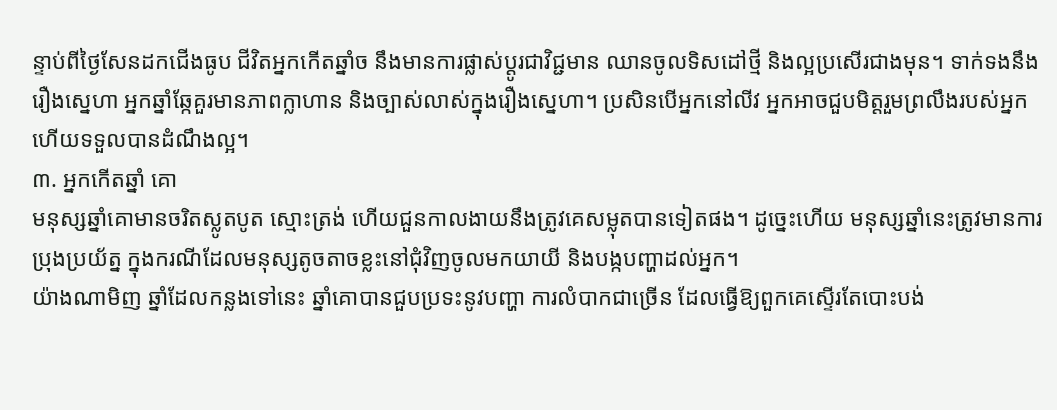ន្ទាប់ពីថ្ងៃសែនដកជើងធូប ជីវិតអ្នកកើតឆ្នាំច នឹងមានការផ្លាស់ប្តូរជាវិជ្ជមាន ឈានចូលទិសដៅថ្មី និងល្អប្រសើរជាងមុន។ ទាក់ទងនឹងរឿងស្នេហា អ្នកឆ្នាំឆ្កែគួរមានភាពក្លាហាន និងច្បាស់លាស់ក្នុងរឿងស្នេហា។ ប្រសិនបើអ្នកនៅលីវ អ្នកអាចជួបមិត្តរួមព្រលឹងរបស់អ្នកហើយទទួលបានដំណឹងល្អ។
៣. អ្នកកើតឆ្នាំ គោ
មនុស្សឆ្នាំគោមានចរិតស្លូតបូត ស្មោះត្រង់ ហើយជួនកាលងាយនឹងត្រូវគេសម្លុតបានទៀតផង។ ដូច្នេះហើយ មនុស្សឆ្នាំនេះត្រូវមានការប្រុងប្រយ័ត្ន ក្នុងករណីដែលមនុស្សតូចតាចខ្លះនៅជុំវិញចូលមកយាយី និងបង្កបញ្ហាដល់អ្នក។
យ៉ាងណាមិញ ឆ្នាំដែលកន្លងទៅនេះ ឆ្នាំគោបានជួបប្រទះនូវបញ្ហា ការលំបាកជាច្រើន ដែលធ្វើឱ្យពួកគេស្ទើរតែបោះបង់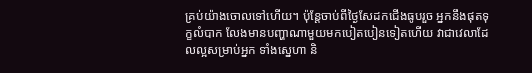គ្រប់យ៉ាងចោលទៅហើយ។ ប៉ុន្តែចាប់ពីថ្ងៃសែដកជើងធូបរួច អ្នកនឹងផុតទុក្ខលំបាក លែងមានបញ្ហាណាមួយមកបៀតបៀនទៀតហើយ វាជាវេលាដែលល្អសម្រាប់អ្នក ទាំងស្នេហា និ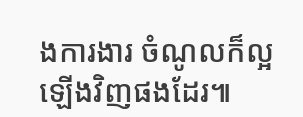ងការងារ ចំណូលក៏ល្អឡើងវិញផងដែរ៕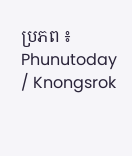ប្រភព ៖ Phunutoday / Knongsrok